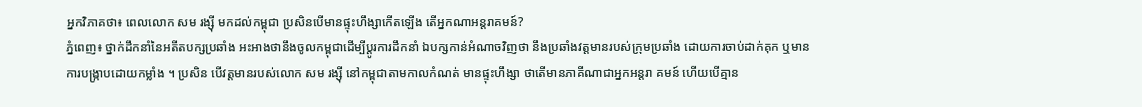អ្នកវិភាគថា៖ ពេលលោក សម រង្ស៊ី មកដល់កម្ពុជា ប្រសិនបើមានផ្ទុះហឹង្សាកើតឡើង តើអ្នកណាអន្តរាគមន៍?
ភ្នំពេញ៖ ថ្នាក់ដឹកនាំនៃអតីតបក្សប្រឆាំង អះអាងថានឹងចូលកម្ពុជាដើម្បីប្ដូរការដឹកនាំ ឯបក្សកាន់អំណាចវិញថា នឹងប្រឆាំងវត្តមានរបស់ក្រុមប្រឆាំង ដោយការចាប់ដាក់គុក ឬមានការបង្ក្រាបដោយកម្លាំង ។ ប្រសិន បើវត្តមានរបស់លោក សម រង្ស៊ី នៅកម្ពុជាតាមកាលកំណត់ មានផ្ទុះហឹង្សា ថាតើមានភាគីណាជាអ្នកអន្តរា គមន៍ ហើយបើគ្មាន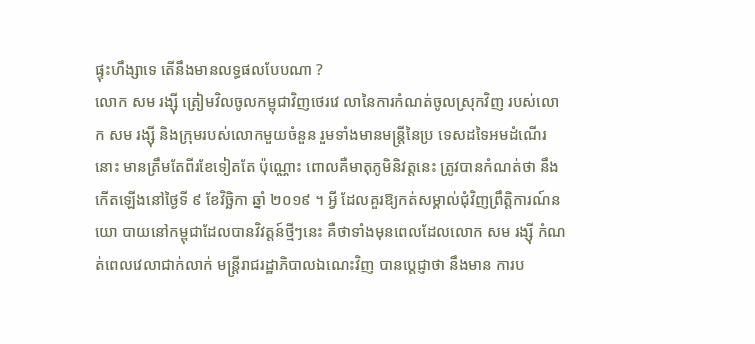ផ្ទុះហឹង្សាទេ តើនឹងមានលទ្ធផលបែបណា ?
លោក សម រង្ស៊ី ត្រៀមវិលចូលកម្ពុជាវិញថេរវេ លានៃការកំណត់ចូលស្រុកវិញ របស់លោក សម រង្ស៊ី និងក្រុមរបស់លោកមួយចំនួន រួមទាំងមានមន្ត្រីនៃប្រ ទេសដទៃអមដំណើរនោះ មានត្រឹមតែពីរខែទៀតតែ ប៉ុណ្ណោះ ពោលគឺមាតុភូមិនិវត្តនេះ ត្រូវបានកំណត់ថា នឹងកើតឡើងនៅថ្ងៃទី ៩ ខែវិច្ឆិកា ឆ្នាំ ២០១៩ ។ អ្វី ដែលគួរឱ្យកត់សម្គាល់ជុំវិញព្រឹត្តិការណ៍នយោ បាយនៅកម្ពុជាដែលបានវិវត្តន៍ថ្មីៗនេះ គឺថាទាំងមុនពេលដែលលោក សម រង្ស៊ី កំណត់ពេលវេលាជាក់លាក់ មន្ត្រីរាជរដ្ឋាភិបាលឯណេះវិញ បានប្ដេជ្ញាថា នឹងមាន ការប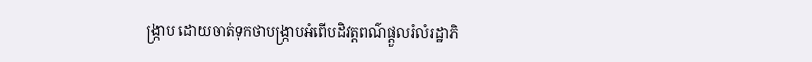ង្រ្កាប ដោយចាត់ទុកថាបង្ក្រាបអំពើបដិវត្តពណ៌ផ្ដួលរំលំរដ្ឋាភិ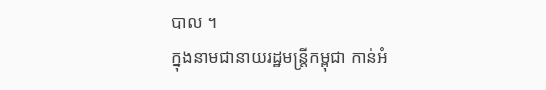បាល ។
ក្នុងនាមជានាយរដ្ឋមន្ត្រីកម្ពុជា កាន់អំ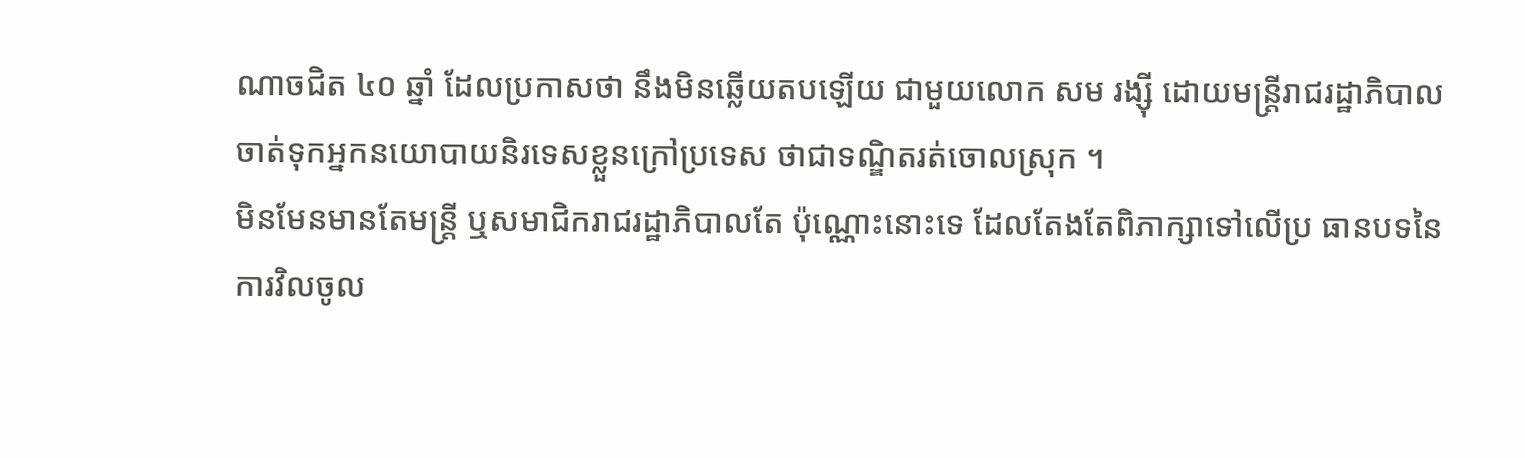ណាចជិត ៤០ ឆ្នាំ ដែលប្រកាសថា នឹងមិនឆ្លើយតបឡើយ ជាមួយលោក សម រង្ស៊ី ដោយមន្ត្រីរាជរដ្ឋាភិបាលចាត់ទុកអ្នកនយោបាយនិរទេសខ្លួនក្រៅប្រទេស ថាជាទណ្ឌិតរត់ចោលស្រុក ។
មិនមែនមានតែមន្ត្រី ឬសមាជិករាជរដ្ឋាភិបាលតែ ប៉ុណ្ណោះនោះទេ ដែលតែងតែពិភាក្សាទៅលើប្រ ធានបទនៃការវិលចូល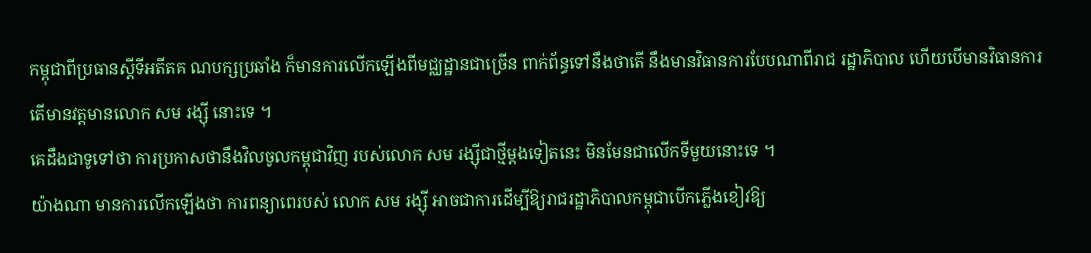កម្ពុជាពីប្រធានស្ដីទីអតីតគ ណបក្សប្រឆាំង ក៏មានការលើកឡើងពីមជ្ឈដ្ឋានជាច្រើន ពាក់ព័ន្ធទៅនឹងថាតើ នឹងមានវិធានការបែបណាពីរាជ រដ្ឋាភិបាល ហើយបើមានវិធានការ តើមានវត្តមានលោក សម រង្ស៊ី នោះទេ ។
គេដឹងជាទូទៅថា ការប្រកាសថានឹងវិលចូលកម្ពុជាវិញ របស់លោក សម រង្ស៊ីជាថ្មីម្ដងទៀតនេះ មិនមែនជាលើកទីមួយនោះទេ ។
យ៉ាងណា មានការលើកឡើងថា ការពន្យាពេរបស់ លោក សម រង្ស៊ី អាចជាការដើម្បីឱ្យរាជរដ្ឋាភិបាលកម្ពុជាបើកភ្លើងខៀវឱ្យ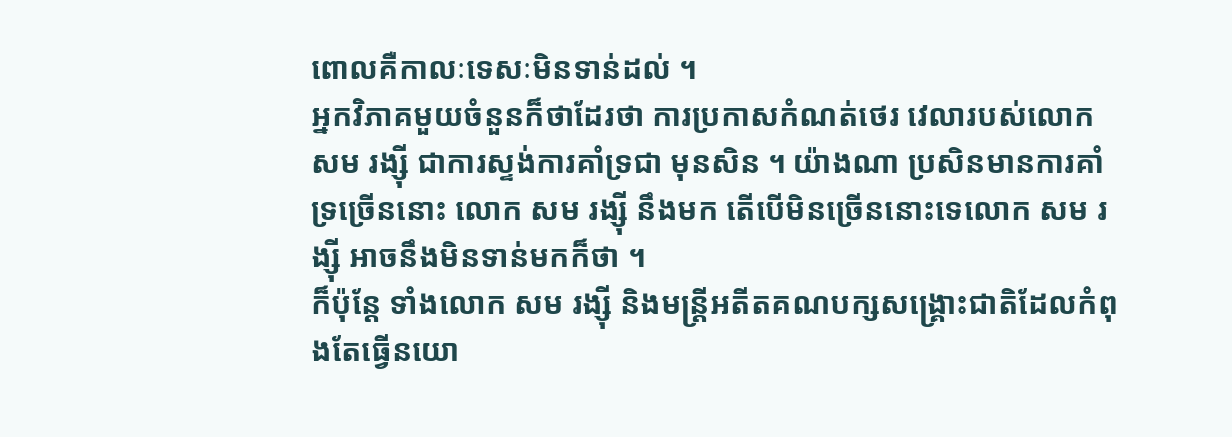ពោលគឺកាលៈទេសៈមិនទាន់ដល់ ។
អ្នកវិភាគមួយចំនួនក៏ថាដែរថា ការប្រកាសកំណត់ថេរ វេលារបស់លោក សម រង្ស៊ី ជាការស្ទង់ការគាំទ្រជា មុនសិន ។ យ៉ាងណា ប្រសិនមានការគាំទ្រច្រើននោះ លោក សម រង្ស៊ី នឹងមក តើបើមិនច្រើននោះទេលោក សម រង្ស៊ី អាចនឹងមិនទាន់មកក៏ថា ។
ក៏ប៉ុន្តែ ទាំងលោក សម រង្ស៊ី និងមន្ត្រីអតីតគណបក្សសង្គ្រោះជាតិដែលកំពុងតែធ្វើនយោ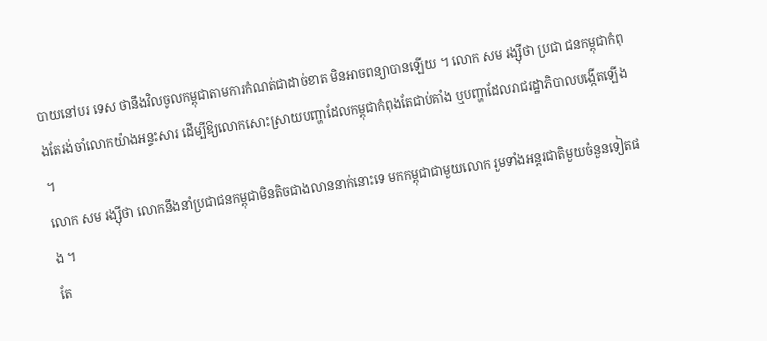បាយនៅបរ ទេស ថានឹងវិលចូលកម្ពុជាតាមការកំណត់ជាដាច់ខាត មិនអាចពន្យាបានឡើយ ។ លោក សម រង្ស៊ីថា ប្រជា ជនកម្ពុជាកំពុងតែរង់ចាំលោកយ៉ាងអន្ទះសារ ដើម្បីឱ្យលោកសោះស្រាយបញ្ហាដែលកម្ពុជាកំពុងតែជាប់គាំង ឬបញ្ហាដែលរាជរដ្ឋាភិបាលបង្កើតឡើង ។
លោក សម រង្ស៊ីថា លោកនឹងនាំប្រជាជនកម្ពុជាមិនតិចជាងលាននាក់នោះទេ មកកម្ពុជាជាមួយលោក រួមទាំងអន្តរជាតិមួយចំនួនទៀតផង ។
តែ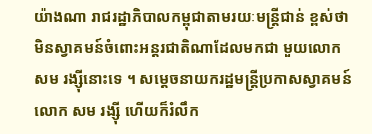យ៉ាងណា រាជរដ្ឋាភិបាលកម្ពុជាតាមរយៈមន្ត្រីជាន់ ខ្ពស់ថា មិនស្វាគមន៍ចំពោះអន្តរជាតិណាដែលមកជា មួយលោក សម រង្ស៊ីនោះទេ ។ សម្ដេចនាយករដ្ឋមន្ត្រីប្រកាសស្វាគមន៍លោក សម រង្ស៊ី ហើយក៏រំលឹក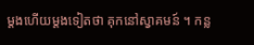ម្ដងហើយម្ដងទៀតថា គុកនៅស្វាគមន៍ ។ កន្ល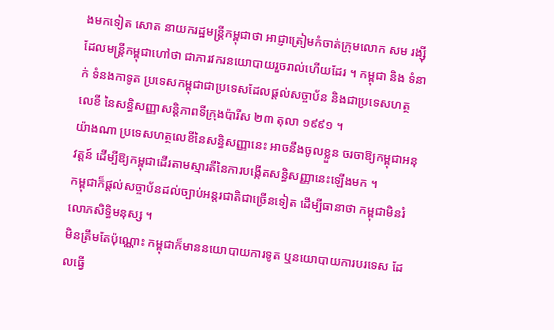ងមកទៀត សោត នាយករដ្ឋមន្រ្តីកម្ពុជាថា អាជ្ញាត្រៀមកំចាត់ក្រុមលោក សម រង្ស៊ី ដែលមន្ត្រីកម្ពុជាហៅថា ជាភារវករនយោបាយរួចរាល់ហើយដែរ ។ កម្ពុជា និង ទំនាក់ ទំនងកាទូត ប្រទេសកម្ពុជាជាប្រទេសដែលផ្ដល់សច្ចាប័ន និងជាប្រទេសហត្ថលេខី នៃសន្ធិសញ្ញាសន្តិភាពទីក្រុងប៉ារីស ២៣ តុលា ១៩៩១ ។
យ៉ាងណា ប្រទេសហត្ថលេខីនៃសន្ធិសញ្ញានេះ អាចនឹងចូលខ្លួន ចរចាឱ្យកម្ពុជាអនុវត្តន៍ ដើម្បីឱ្យកម្ពុជាដើរតាមស្មារតីនៃការបង្កើតសន្ធិសញ្ញានេះឡើងមក ។
កម្ពុជាក៏ផ្ដល់សច្ចាប័នដល់ច្បាប់អន្តរជាតិជាច្រើនទៀត ដើម្បីធានាថា កម្ពុជាមិនរំលោភសិទ្ធិមនុស្ស ។
មិនត្រឹមតែប៉ុណ្ណោះ កម្ពុជាក៏មាននយោបាយការទូត ឬនយោបាយការបរទេស ដែលធ្វើ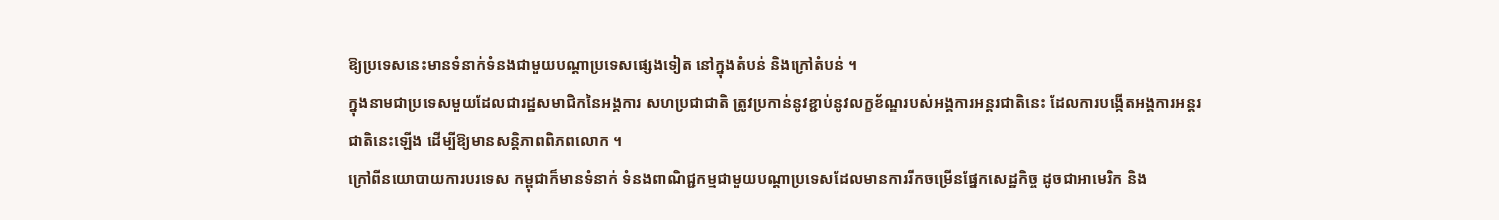ឱ្យប្រទេសនេះមានទំនាក់ទំនងជាមួយបណ្ដាប្រទេសផ្សេងទៀត នៅក្នុងតំបន់ និងក្រៅតំបន់ ។
ក្នុងនាមជាប្រទេសមួយដែលជារដ្ឋសមាជិកនៃអង្គការ សហប្រជាជាតិ ត្រូវប្រកាន់នូវខ្ជាប់នូវលក្ខខ័ណ្ឌរបស់អង្គការអន្តរជាតិនេះ ដែលការបង្កើតអង្គការអន្តរជាតិនេះឡើង ដើម្បីឱ្យមានសន្តិភាពពិភពលោក ។
ក្រៅពីនយោបាយការបរទេស កម្ពុជាក៏មានទំនាក់ ទំនងពាណិជ្ជកម្មជាមួយបណ្ដាប្រទេសដែលមានការរីកចម្រើនផ្នែកសេដ្ឋកិច្ច ដូចជាអាមេរិក និង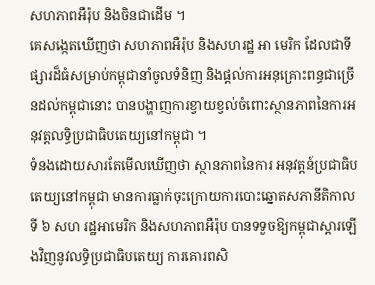សហភាពអឺរ៉ុប និងចិនជាដើម ។
គេសង្កេតឃើញថា សហភាពអឺរ៉ុប និងសហរដ្ឋ អា មេរិក ដែលជាទីផ្សារដ៏ធំសម្រាប់កម្ពុជានាំចូលទំនិញ និងផ្ដល់ការអនុគ្រោះពន្ធជាច្រើនដល់កម្ពុជានោះ បានបង្ហាញការខ្វាយខ្វល់ចំពោះស្ថានភាពនៃការអនុវត្តលទ្ធិប្រជាធិបតេយ្យនៅកម្ពុជា ។
ទំនងដោយសារតែមើលឃើញថា ស្ថានភាពនៃការ អនុវត្តន៍ប្រជាធិបតេយ្យនៅកម្ពុជា មានការធ្លាក់ចុះក្រោយការបោះឆ្នោតសភានីតិកាលទី ៦ សហ រដ្ឋអាមេរិក និងសហភាពអឺរ៉ុប បានទទួចឱ្យកម្ពុជាស្ដារឡើងវិញនូវលទ្ធិប្រជាធិបតេយ្យ ការគោរពសិ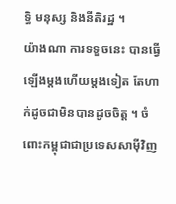ទ្ធិ មនុស្ស និងនីតិរដ្ឋ ។
យ៉ាងណា ការទទួចនេះ បានធ្វើឡើងម្ដងហើយម្ដងទៀត តែហាក់ដូចជាមិនបានដូចចិត្ត ។ ចំពោះកម្ពុជាជាប្រទេសសាម៉ីវិញ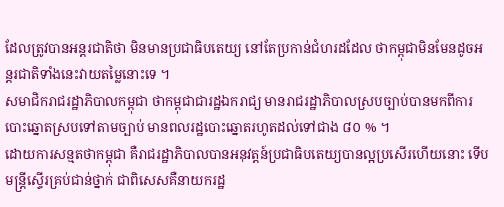ដែលត្រូវបានអន្តរជាតិថា មិនមានប្រជាធិបតេយ្យ នៅតែប្រកាន់ជំហរដដែល ថាកម្ពុជាមិនមែនដូចអន្តរជាតិទាំងនេះវាយតម្លៃនោះទេ ។
សមាជិករាជរដ្ឋាភិបាលកម្ពុជា ថាកម្ពុជាជារដ្ឋឯករាជ្យ មានរាជរដ្ឋាភិបាលស្របច្បាប់បានមកពីការបោះឆ្នោតស្របទៅតាមច្បាប់ មានពលរដ្ឋបោះឆ្នោតរហូតដល់ទៅជាង ៨០ % ។
ដោយការសន្មតថាកម្ពុជា គឺរាជរដ្ឋាភិបាលបានអនុវត្តន៍ប្រជាធិបតេយ្យបានល្អប្រសើរហើយនោះ ទើបមន្ត្រីស្ទើរគ្រប់ជាន់ថ្នាក់ ជាពិសេសគឺនាយករដ្ឋ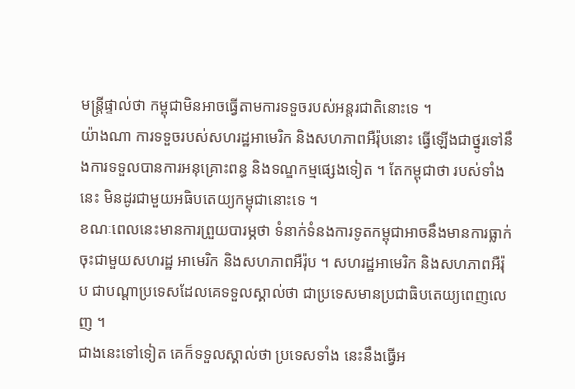មន្ត្រីផ្ទាល់ថា កម្ពុជាមិនអាចធ្វើតាមការទទួចរបស់អន្តរជាតិនោះទេ ។
យ៉ាងណា ការទទួចរបស់សហរដ្ឋអាមេរិក និងសហភាពអឺរ៉ុបនោះ ធ្វើឡើងជាថ្នូរទៅនឹងការទទួលបានការអនុគ្រោះពន្ធ និងទណ្ឌកម្មផ្សេងទៀត ។ តែកម្ពុជាថា របស់ទាំងនេះ មិនដូរជាមួយអធិបតេយ្យកម្ពុជានោះទេ ។
ខណៈពេលនេះមានការព្រួយបារម្ភថា ទំនាក់ទំនងការទូតកម្ពុជាអាចនឹងមានការធ្លាក់ចុះជាមួយសហរដ្ឋ អាមេរិក និងសហភាពអឺរ៉ុប ។ សហរដ្ឋអាមេរិក និងសហភាពអឺរ៉ុប ជាបណ្ដាប្រទេសដែលគេទទួលស្គាល់ថា ជាប្រទេសមានប្រជាធិបតេយ្យពេញលេញ ។
ជាងនេះទៅទៀត គេក៏ទទួលស្គាល់ថា ប្រទេសទាំង នេះនឹងធ្វើអ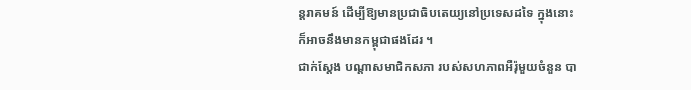ន្តរាគមន៍ ដើម្បីឱ្យមានប្រជាធិបតេយ្យនៅប្រទេសដទៃ ក្នុងនោះក៏អាចនឹងមានកម្ពុជាផងដែរ ។
ជាក់ស្ដែង បណ្ដាសមាជិកសភា របស់សហភាពអឺរ៉ុមួយចំនួន បា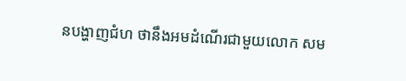នបង្ហាញជំហ ថានឹងអមដំណើរជាមួយលោក សម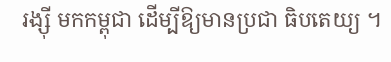រង្ស៊ី មកកម្ពុជា ដើម្បីឱ្យមានប្រជា ធិបតេយ្យ ។